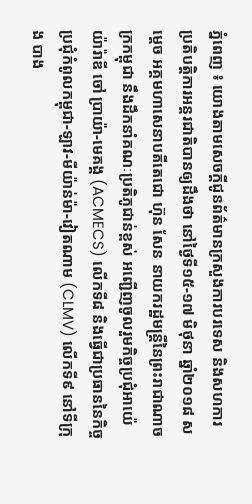ភ្នំពេញ ៖ យោងតាមសេចក្តីជូនព័ត៌មានក្រសួងការបរទេស និងសហការ ប្រតិបត្តិការអន្តរជាតិបានឲ្យដឹងថា នៅថ្ងៃទី១៥-១៧ មិថុនា ឆ្នាំ២០១៨ សម្តេច អគ្គមហាសេនាបតីតេជោ ហ៊ុន សែន នាយករដ្ឋមន្ត្រីនៃព្រះរាជាណាចក្រកម្ពុជា នឹងដឹកនាំគណៈប្រតិភូជាន់ខ្ពស់ អញ្ជើញចូលរួមកិច្ចប្រជុំអាយ៉េយ៉ារ៉ាឌី ចៅ ប្រាយ៉ា-មេគង្គ (ACMECS) លើកទី៨ និងធ្វើជាប្រធាននៃកិច្ច ប្រជុំកំពូលកម្ពុជា-ឡាវ-មីយ៉ាន់ម៉ា-វៀតណាម (CLMV) លើកទី៩ នៅទីក្រុង បាង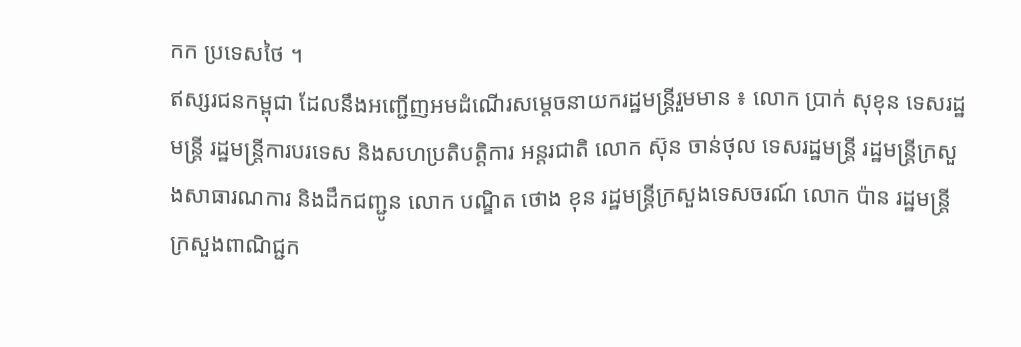កក ប្រទេសថៃ ។
ឥស្សរជនកម្ពុជា ដែលនឹងអញ្ជើញអមដំណើរសម្តេចនាយករដ្ឋមន្ត្រីរួមមាន ៖ លោក ប្រាក់ សុខុន ទេសរដ្ឋមន្ត្រី រដ្ឋមន្ត្រីការបរទេស និងសហប្រតិបត្តិការ អន្តរជាតិ លោក ស៊ុន ចាន់ថុល ទេសរដ្ឋមន្ត្រី រដ្ឋមន្ត្រីក្រសួងសាធារណការ និងដឹកជញ្ជូន លោក បណ្ឌិត ថោង ខុន រដ្ឋមន្ត្រីក្រសួងទេសចរណ៍ លោក ប៉ាន រដ្ឋមន្ត្រីក្រសួងពាណិជ្ជក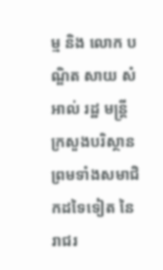ម្ម និង លោក បណ្ឌិត សាយ សំអាល់ រដ្ឋ មន្ត្រីក្រសួងបរិស្ថាន ព្រមទាំងសមាជិកដទៃទៀត នៃរាជរ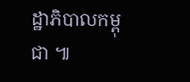ដ្ឋាភិបាលកម្ពុជា ៕